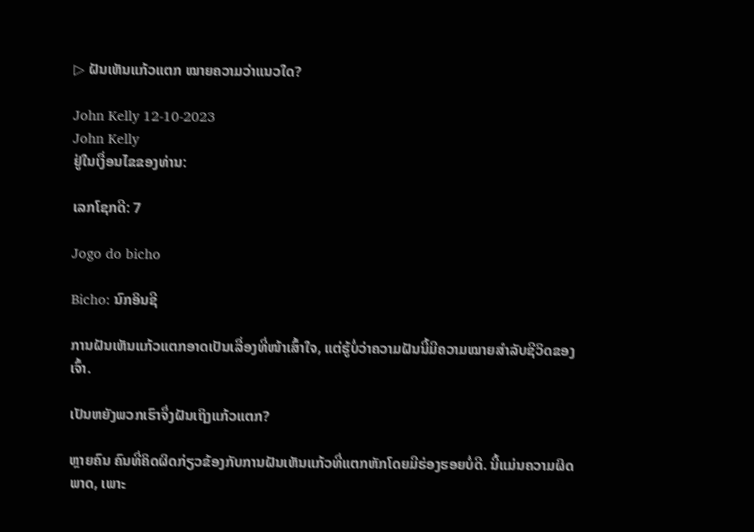▷ ຝັນເຫັນແກ້ວແຕກ ໝາຍຄວາມວ່າແນວໃດ?

John Kelly 12-10-2023
John Kelly
ຢູ່ໃນເງື່ອນໄຂຂອງທ່ານ:

ເລກໂຊກດີ: 7

Jogo do bicho

Bicho: ນົກອິນຊີ

ການຝັນເຫັນແກ້ວແຕກອາດເປັນເລື່ອງທີ່ໜ້າເສົ້າໃຈ, ແຕ່ຮູ້ບໍ່ວ່າຄວາມຝັນນີ້ມີຄວາມໝາຍສຳລັບຊີວິດຂອງເຈົ້າ.

ເປັນຫຍັງພວກເຮົາຈຶ່ງຝັນເຖິງແກ້ວແຕກ?

ຫຼາຍຄົນ ຄົນທີ່ຄິດຜິດກ່ຽວຂ້ອງກັບການຝັນເຫັນແກ້ວທີ່ແຕກຫັກໂດຍມີຮ່ອງຮອຍບໍ່ດີ. ນີ້ແມ່ນຄວາມຜິດພາດ, ເພາະ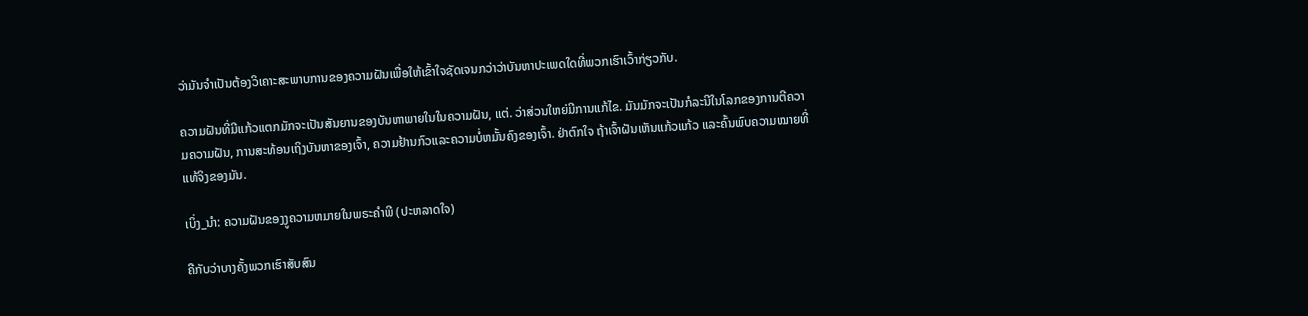ວ່າມັນຈໍາເປັນຕ້ອງວິເຄາະສະພາບການຂອງຄວາມຝັນເພື່ອໃຫ້ເຂົ້າໃຈຊັດເຈນກວ່າວ່າບັນຫາປະເພດໃດທີ່ພວກເຮົາເວົ້າກ່ຽວກັບ.

ຄວາມຝັນທີ່ມີແກ້ວແຕກມັກຈະເປັນສັນຍານຂອງບັນຫາພາຍໃນໃນຄວາມຝັນ, ແຕ່. ວ່າສ່ວນໃຫຍ່ມີການແກ້ໄຂ. ມັນມັກຈະເປັນກໍລະນີໃນໂລກຂອງການຕີຄວາມຄວາມຝັນ, ການສະທ້ອນເຖິງບັນຫາຂອງເຈົ້າ, ຄວາມຢ້ານກົວແລະຄວາມບໍ່ຫມັ້ນຄົງຂອງເຈົ້າ. ຢ່າຕົກໃຈ ຖ້າເຈົ້າຝັນເຫັນແກ້ວແກ້ວ ແລະຄົ້ນພົບຄວາມໝາຍທີ່ແທ້ຈິງຂອງມັນ.

ເບິ່ງ_ນຳ: ຄວາມຝັນຂອງງູຄວາມຫມາຍໃນພຣະຄໍາພີ (ປະຫລາດໃຈ)

ຄືກັບວ່າບາງຄັ້ງພວກເຮົາສັບສົນ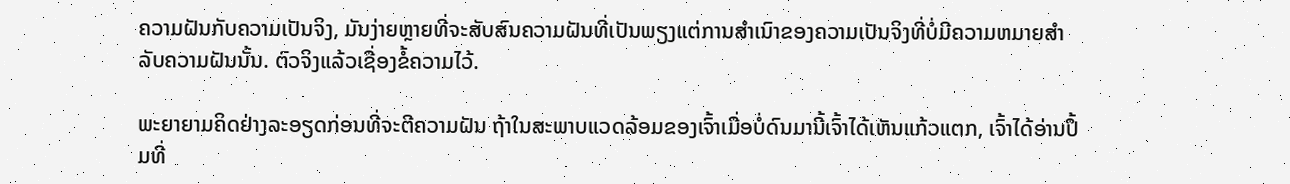ຄວາມຝັນກັບຄວາມເປັນຈິງ, ມັນງ່າຍຫຼາຍທີ່ຈະສັບສົນຄວາມຝັນທີ່ເປັນພຽງແຕ່ການສຳເນົາຂອງຄວາມເປັນຈິງທີ່ບໍ່ມີຄວາມຫມາຍສຳລັບຄວາມຝັນນັ້ນ. ຕົວຈິງແລ້ວເຊື່ອງຂໍ້ຄວາມໄວ້.

ພະຍາຍາມຄິດຢ່າງລະອຽດກ່ອນທີ່ຈະຕີຄວາມຝັນ ຖ້າໃນສະພາບແວດລ້ອມຂອງເຈົ້າເມື່ອບໍ່ດົນມານີ້ເຈົ້າໄດ້ເຫັນແກ້ວແຕກ, ເຈົ້າໄດ້ອ່ານປຶ້ມທີ່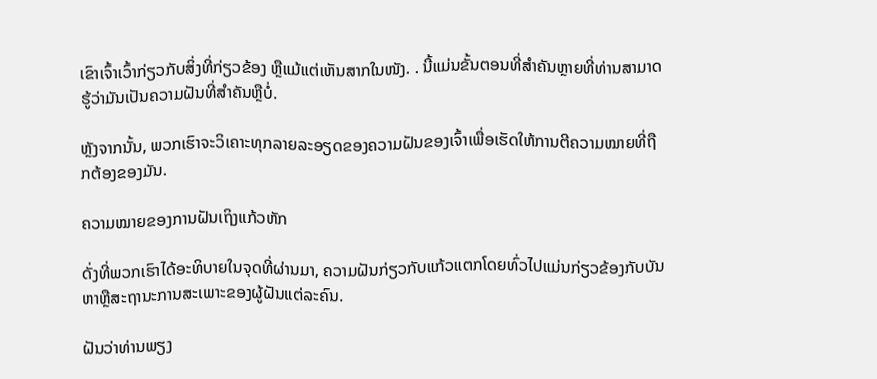ເຂົາເຈົ້າເວົ້າກ່ຽວກັບສິ່ງທີ່ກ່ຽວຂ້ອງ ຫຼືແມ້ແຕ່ເຫັນສາກໃນໜັງ. . ນີ້ແມ່ນຂັ້ນຕອນທີ່ສຳຄັນຫຼາຍທີ່ທ່ານສາມາດຮູ້ວ່າມັນເປັນຄວາມຝັນທີ່ສຳຄັນຫຼືບໍ່.

ຫຼັງຈາກນັ້ນ, ພວກເຮົາຈະວິເຄາະທຸກລາຍລະອຽດຂອງຄວາມຝັນຂອງເຈົ້າເພື່ອເຮັດໃຫ້ການຕີຄວາມໝາຍທີ່ຖືກຕ້ອງຂອງມັນ.

ຄວາມໝາຍຂອງການຝັນເຖິງແກ້ວຫັກ

ດັ່ງທີ່ພວກເຮົາໄດ້ອະທິບາຍໃນຈຸດທີ່ຜ່ານມາ, ຄວາມຝັນກ່ຽວກັບແກ້ວແຕກໂດຍທົ່ວໄປແມ່ນກ່ຽວຂ້ອງກັບບັນຫາຫຼືສະຖານະການສະເພາະຂອງຜູ້ຝັນແຕ່ລະຄົນ.

ຝັນວ່າທ່ານພຽງ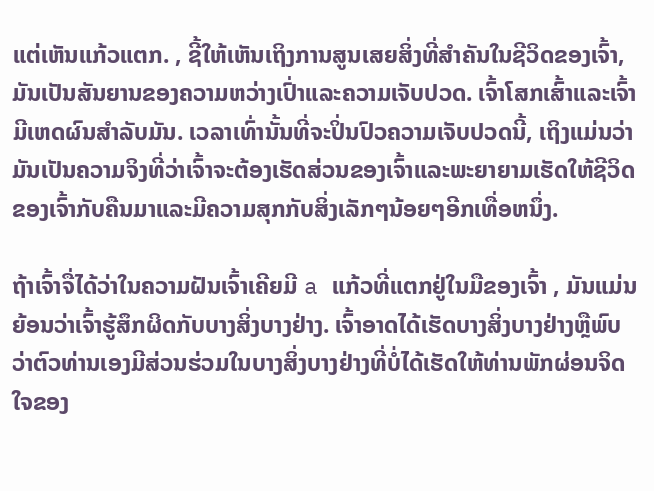ແຕ່ເຫັນແກ້ວແຕກ. , ຊີ້ໃຫ້ເຫັນເຖິງການສູນເສຍສິ່ງທີ່ສໍາຄັນໃນຊີວິດຂອງເຈົ້າ, ມັນເປັນສັນຍານຂອງຄວາມຫວ່າງເປົ່າແລະຄວາມເຈັບປວດ. ເຈົ້າໂສກເສົ້າແລະເຈົ້າມີເຫດຜົນສໍາລັບມັນ. ເວລາເທົ່ານັ້ນທີ່ຈະປິ່ນປົວຄວາມເຈັບປວດນີ້, ເຖິງແມ່ນວ່າມັນເປັນຄວາມຈິງທີ່ວ່າເຈົ້າຈະຕ້ອງເຮັດສ່ວນຂອງເຈົ້າແລະພະຍາຍາມເຮັດໃຫ້ຊີວິດຂອງເຈົ້າກັບຄືນມາແລະມີຄວາມສຸກກັບສິ່ງເລັກໆນ້ອຍໆອີກເທື່ອຫນຶ່ງ.

ຖ້າເຈົ້າຈື່ໄດ້ວ່າໃນຄວາມຝັນເຈົ້າເຄີຍມີ a ແກ້ວທີ່ແຕກຢູ່ໃນມືຂອງເຈົ້າ , ມັນແມ່ນຍ້ອນວ່າເຈົ້າຮູ້ສຶກຜິດກັບບາງສິ່ງບາງຢ່າງ. ເຈົ້າອາດໄດ້ເຮັດບາງສິ່ງບາງຢ່າງຫຼືພົບວ່າຕົວທ່ານເອງມີສ່ວນຮ່ວມໃນບາງສິ່ງບາງຢ່າງທີ່ບໍ່ໄດ້ເຮັດໃຫ້ທ່ານພັກຜ່ອນຈິດໃຈຂອງ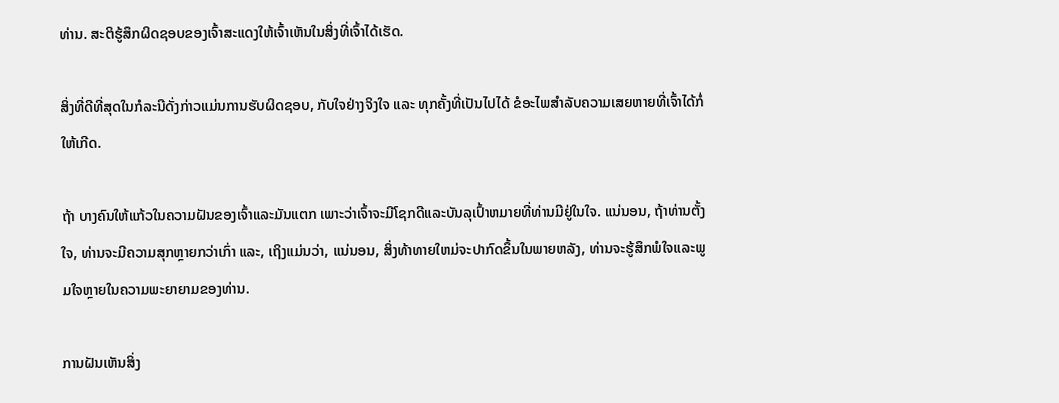ທ່ານ. ສະຕິຮູ້ສຶກຜິດຊອບຂອງເຈົ້າສະແດງໃຫ້ເຈົ້າເຫັນໃນສິ່ງທີ່ເຈົ້າໄດ້ເຮັດ.

ສິ່ງທີ່ດີທີ່ສຸດໃນກໍລະນີດັ່ງກ່າວແມ່ນການຮັບຜິດຊອບ, ກັບໃຈຢ່າງຈິງໃຈ ແລະ ທຸກຄັ້ງທີ່ເປັນໄປໄດ້ ຂໍອະໄພສຳລັບຄວາມເສຍຫາຍທີ່ເຈົ້າໄດ້ກໍ່ໃຫ້ເກີດ.

ຖ້າ ບາງຄົນໃຫ້ແກ້ວໃນຄວາມຝັນຂອງເຈົ້າແລະມັນແຕກ ເພາະວ່າເຈົ້າຈະມີໂຊກດີແລະບັນລຸເປົ້າຫມາຍທີ່ທ່ານມີຢູ່ໃນໃຈ. ແນ່ນອນ, ຖ້າທ່ານຕັ້ງໃຈ, ທ່ານຈະມີຄວາມສຸກຫຼາຍກວ່າເກົ່າ ແລະ, ເຖິງແມ່ນວ່າ, ແນ່ນອນ, ສິ່ງທ້າທາຍໃຫມ່ຈະປາກົດຂຶ້ນໃນພາຍຫລັງ, ທ່ານຈະຮູ້ສຶກພໍໃຈແລະພູມໃຈຫຼາຍໃນຄວາມພະຍາຍາມຂອງທ່ານ.

ການຝັນເຫັນສິ່ງ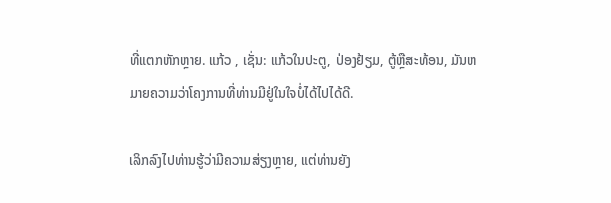ທີ່ແຕກຫັກຫຼາຍ. ແກ້ວ , ເຊັ່ນ: ແກ້ວໃນປະຕູ, ປ່ອງຢ້ຽມ, ຕູ້ຫຼືສະທ້ອນ, ມັນຫມາຍຄວາມວ່າໂຄງການທີ່ທ່ານມີຢູ່ໃນໃຈບໍ່ໄດ້ໄປໄດ້ດີ.

ເລິກລົງໄປທ່ານຮູ້ວ່າມີຄວາມສ່ຽງຫຼາຍ, ແຕ່ທ່ານຍັງ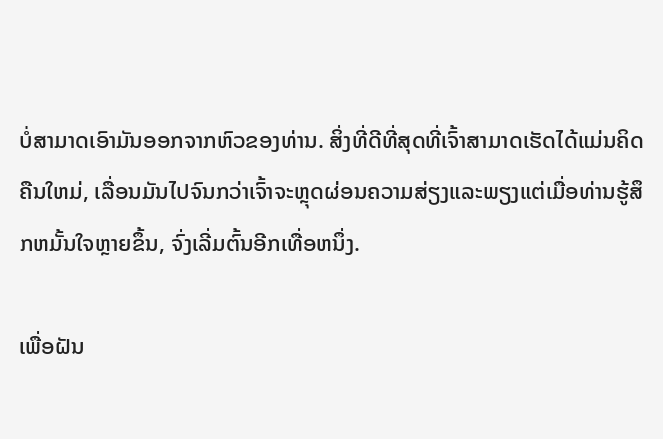ບໍ່ສາມາດເອົາມັນອອກຈາກຫົວຂອງທ່ານ. ສິ່ງທີ່ດີທີ່ສຸດທີ່ເຈົ້າສາມາດເຮັດໄດ້ແມ່ນຄິດຄືນໃຫມ່, ເລື່ອນມັນໄປຈົນກວ່າເຈົ້າຈະຫຼຸດຜ່ອນຄວາມສ່ຽງແລະພຽງແຕ່ເມື່ອທ່ານຮູ້ສຶກຫມັ້ນໃຈຫຼາຍຂຶ້ນ, ຈົ່ງເລີ່ມຕົ້ນອີກເທື່ອຫນຶ່ງ.

ເພື່ອຝັນ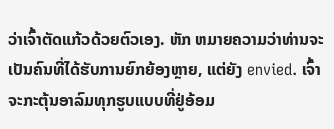ວ່າເຈົ້າຕັດແກ້ວດ້ວຍຕົວເອງ. ຫັກ ຫມາຍຄວາມວ່າທ່ານຈະເປັນຄົນທີ່ໄດ້ຮັບການຍົກຍ້ອງຫຼາຍ, ແຕ່ຍັງ envied. ເຈົ້າຈະກະຕຸ້ນອາລົມທຸກຮູບແບບທີ່ຢູ່ອ້ອມ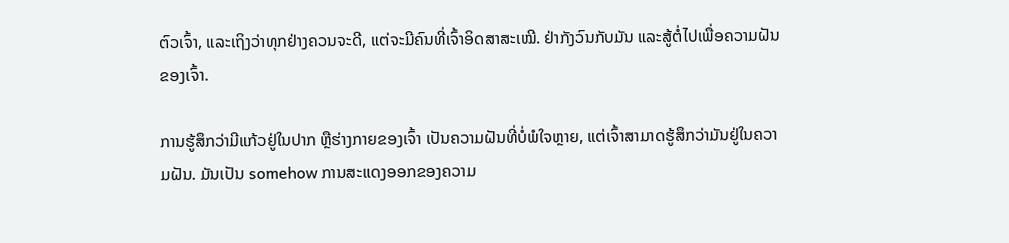ຕົວເຈົ້າ, ແລະເຖິງວ່າທຸກຢ່າງຄວນຈະດີ, ແຕ່ຈະມີຄົນທີ່ເຈົ້າອິດສາສະເໝີ. ຢ່າກັງວົນກັບມັນ ແລະສູ້ຕໍ່ໄປເພື່ອຄວາມຝັນຂອງເຈົ້າ.

ການຮູ້ສຶກວ່າມີແກ້ວຢູ່ໃນປາກ ຫຼືຮ່າງກາຍຂອງເຈົ້າ ເປັນຄວາມຝັນທີ່ບໍ່ພໍໃຈຫຼາຍ, ແຕ່ເຈົ້າສາມາດຮູ້ສຶກວ່າມັນຢູ່ໃນຄວາມຝັນ. ມັນເປັນ somehow ການສະແດງອອກຂອງຄວາມ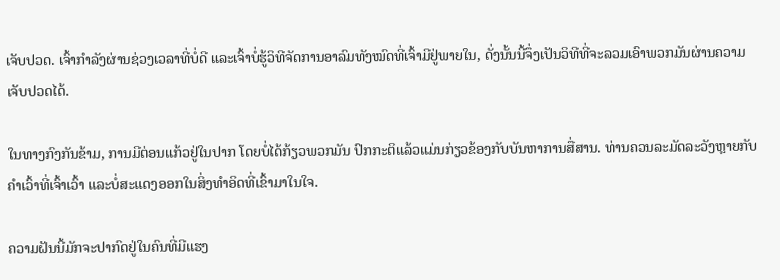ເຈັບປວດ. ເຈົ້າກໍາລັງຜ່ານຊ່ວງເວລາທີ່ບໍ່ດີ ແລະເຈົ້າບໍ່ຮູ້ວິທີຈັດການອາລົມທັງໝົດທີ່ເຈົ້າມີຢູ່ພາຍໃນ, ດັ່ງນັ້ນນີ້ຈຶ່ງເປັນວິທີທີ່ຈະລວມເອົາພວກມັນຜ່ານຄວາມເຈັບປວດໄດ້.

ໃນທາງກົງກັນຂ້າມ, ການມີຕ່ອນແກ້ວຢູ່ໃນປາກ ໂດຍບໍ່ໄດ້ກ້ຽວພວກມັນ ປົກກະຕິແລ້ວແມ່ນກ່ຽວຂ້ອງກັບບັນຫາການສື່ສານ. ທ່ານຄວນລະມັດລະວັງຫຼາຍກັບຄໍາເວົ້າທີ່ເຈົ້າເວົ້າ ແລະບໍ່ສະແດງອອກໃນສິ່ງທໍາອິດທີ່ເຂົ້າມາໃນໃຈ.

ຄວາມຝັນນີ້ມັກຈະປາກົດຢູ່ໃນຄົນທີ່ມີແຮງ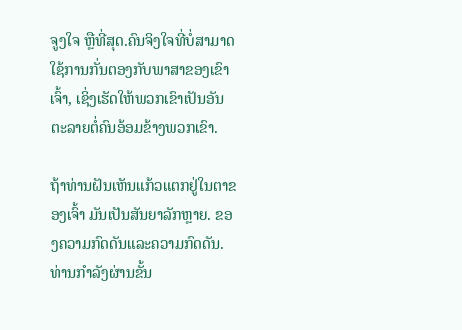ຈູງໃຈ ຫຼືທີ່ສຸດ.ຄົນຈິງໃຈທີ່ບໍ່ສາມາດໃຊ້ການກັ່ນຕອງກັບພາສາຂອງເຂົາເຈົ້າ, ເຊິ່ງເຮັດໃຫ້ພວກເຂົາເປັນອັນຕະລາຍຕໍ່ຄົນອ້ອມຂ້າງພວກເຂົາ.

ຖ້າທ່ານຝັນເຫັນແກ້ວແຕກຢູ່ໃນຕາຂອງເຈົ້າ ມັນເປັນສັນຍາລັກຫຼາຍ. ຂອງຄວາມກົດດັນແລະຄວາມກົດດັນ. ທ່ານກໍາລັງຜ່ານຂັ້ນ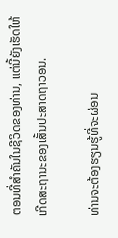ຕອນທີ່ສໍາຄັນໃນຊີວິດຂອງທ່ານ, ແຕ່ນີ້ຍັງເຮັດໃຫ້ເກີດສະຖານະຂອງເສັ້ນປະສາດຖາວອນ.

ທ່ານຈະຕ້ອງຮຽນຮູ້ທີ່ຈະຜ່ອນ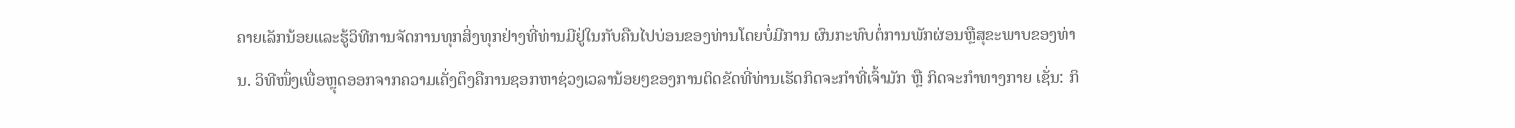ຄາຍເລັກນ້ອຍແລະຮູ້ວິທີການຈັດການທຸກສິ່ງທຸກຢ່າງທີ່ທ່ານມີຢູ່ໃນກັບຄືນໄປບ່ອນຂອງທ່ານໂດຍບໍ່ມີການ ຜົນກະທົບຕໍ່ການພັກຜ່ອນຫຼືສຸຂະພາບຂອງທ່ານ. ວິທີໜຶ່ງເພື່ອຫຼຸດອອກຈາກຄວາມເຄັ່ງຕຶງຄືການຊອກຫາຊ່ວງເວລານ້ອຍໆຂອງການຕິດຂັດທີ່ທ່ານເຮັດກິດຈະກຳທີ່ເຈົ້າມັກ ຫຼື ກິດຈະກຳທາງກາຍ ເຊັ່ນ: ກິ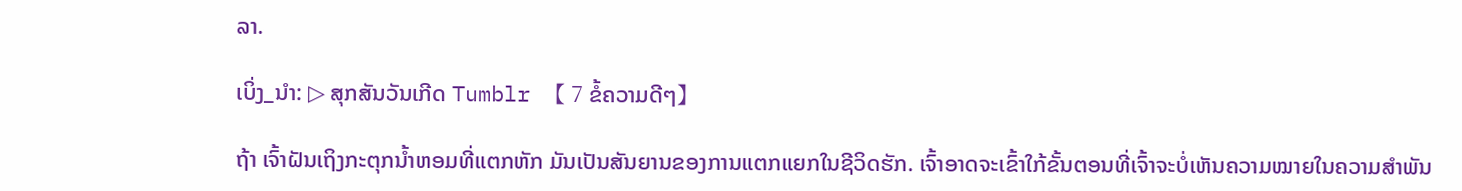ລາ.

ເບິ່ງ_ນຳ: ▷ ສຸກສັນວັນເກີດ Tumblr 【 7 ຂໍ້ຄວາມດີໆ】

ຖ້າ ເຈົ້າຝັນເຖິງກະຕຸກນ້ຳຫອມທີ່ແຕກຫັກ ມັນເປັນສັນຍານຂອງການແຕກແຍກໃນຊີວິດຮັກ. ເຈົ້າອາດຈະເຂົ້າໃກ້ຂັ້ນຕອນທີ່ເຈົ້າຈະບໍ່ເຫັນຄວາມໝາຍໃນຄວາມສຳພັນ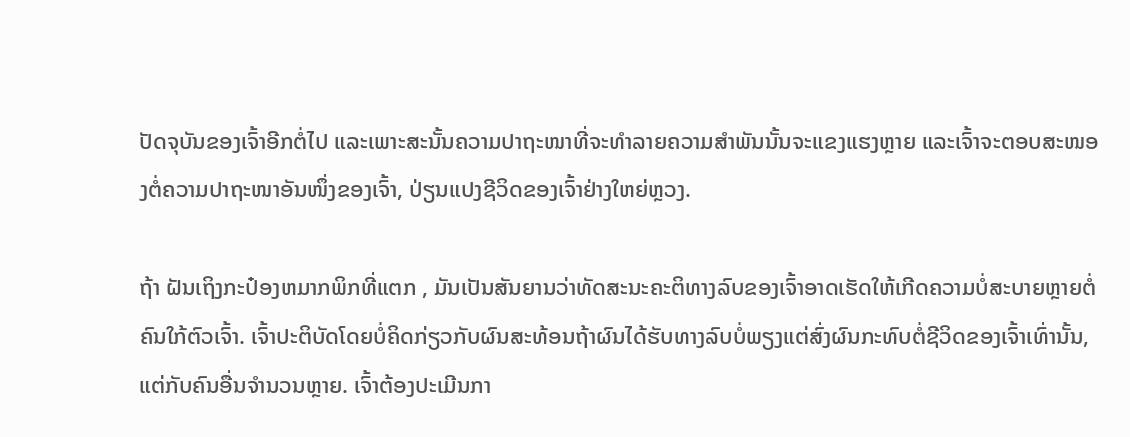ປັດຈຸບັນຂອງເຈົ້າອີກຕໍ່ໄປ ແລະເພາະສະນັ້ນຄວາມປາຖະໜາທີ່ຈະທຳລາຍຄວາມສຳພັນນັ້ນຈະແຂງແຮງຫຼາຍ ແລະເຈົ້າຈະຕອບສະໜອງຕໍ່ຄວາມປາຖະໜາອັນໜຶ່ງຂອງເຈົ້າ, ປ່ຽນແປງຊີວິດຂອງເຈົ້າຢ່າງໃຫຍ່ຫຼວງ.

ຖ້າ ຝັນເຖິງກະປ໋ອງຫມາກພິກທີ່ແຕກ , ມັນເປັນສັນຍານວ່າທັດສະນະຄະຕິທາງລົບຂອງເຈົ້າອາດເຮັດໃຫ້ເກີດຄວາມບໍ່ສະບາຍຫຼາຍຕໍ່ຄົນໃກ້ຕົວເຈົ້າ. ເຈົ້າປະຕິບັດໂດຍບໍ່ຄິດກ່ຽວກັບຜົນສະທ້ອນຖ້າຜົນໄດ້ຮັບທາງລົບບໍ່ພຽງແຕ່ສົ່ງຜົນກະທົບຕໍ່ຊີວິດຂອງເຈົ້າເທົ່ານັ້ນ, ແຕ່ກັບຄົນອື່ນຈໍານວນຫຼາຍ. ເຈົ້າຕ້ອງປະເມີນກາ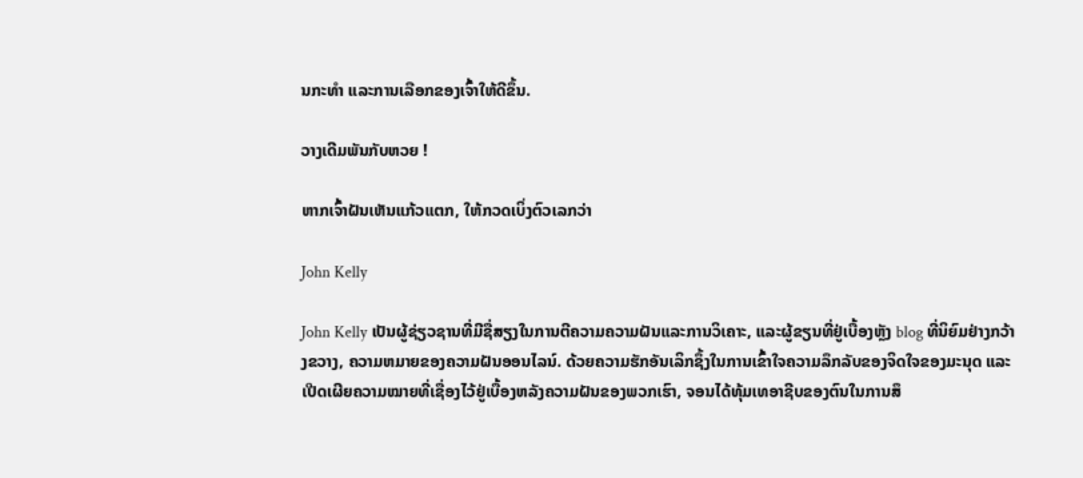ນກະທຳ ແລະການເລືອກຂອງເຈົ້າໃຫ້ດີຂຶ້ນ.

ວາງເດີມພັນກັບຫວຍ !

ຫາກເຈົ້າຝັນເຫັນແກ້ວແຕກ, ໃຫ້ກວດເບິ່ງຕົວເລກວ່າ

John Kelly

John Kelly ເປັນຜູ້ຊ່ຽວຊານທີ່ມີຊື່ສຽງໃນການຕີຄວາມຄວາມຝັນແລະການວິເຄາະ, ແລະຜູ້ຂຽນທີ່ຢູ່ເບື້ອງຫຼັງ blog ທີ່ນິຍົມຢ່າງກວ້າງຂວາງ, ຄວາມຫມາຍຂອງຄວາມຝັນອອນໄລນ໌. ດ້ວຍຄວາມຮັກອັນເລິກຊຶ້ງໃນການເຂົ້າໃຈຄວາມລຶກລັບຂອງຈິດໃຈຂອງມະນຸດ ແລະເປີດເຜີຍຄວາມໝາຍທີ່ເຊື່ອງໄວ້ຢູ່ເບື້ອງຫລັງຄວາມຝັນຂອງພວກເຮົາ, ຈອນໄດ້ທຸ້ມເທອາຊີບຂອງຕົນໃນການສຶ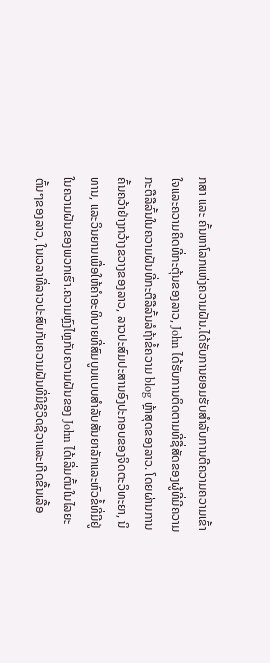ກສາ ແລະ ຄົ້ນຫາໂລກແຫ່ງຄວາມຝັນ.ໄດ້ຮັບການຍອມຮັບສໍາລັບການຕີຄວາມຄວາມເຂົ້າໃຈແລະຄວາມຄິດທີ່ກະຕຸ້ນຂອງລາວ, John ໄດ້ຮັບການຕິດຕາມທີ່ຊື່ສັດຂອງຜູ້ທີ່ມີຄວາມກະຕືລືລົ້ນໃນຄວາມຝັນທີ່ກະຕືລືລົ້ນລໍຖ້າຂໍ້ຄວາມ blog ຫຼ້າສຸດຂອງລາວ. ໂດຍຜ່ານການຄົ້ນຄວ້າຢ່າງກວ້າງຂວາງຂອງລາວ, ລາວປະສົມປະສານອົງປະກອບຂອງຈິດຕະວິທະຍາ, ນິທານ, ແລະວິນຍານເພື່ອໃຫ້ຄໍາອະທິບາຍທີ່ສົມບູນແບບສໍາລັບສັນຍາລັກແລະຫົວຂໍ້ທີ່ມີຢູ່ໃນຄວາມຝັນຂອງພວກເຮົາ.ຄວາມຫຼົງໄຫຼກັບຄວາມຝັນຂອງ John ໄດ້ເລີ່ມຕົ້ນໃນໄລຍະຕົ້ນໆຂອງລາວ, ໃນເວລາທີ່ລາວປະສົບກັບຄວາມຝັນທີ່ມີຊີວິດຊີວາແລະເກີດຂື້ນເລື້ອ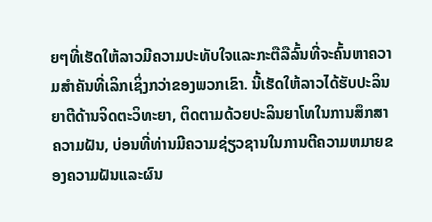ຍໆທີ່ເຮັດໃຫ້ລາວມີຄວາມປະທັບໃຈແລະກະຕືລືລົ້ນທີ່ຈະຄົ້ນຫາຄວາມສໍາຄັນທີ່ເລິກເຊິ່ງກວ່າຂອງພວກເຂົາ. ນີ້ເຮັດໃຫ້ລາວໄດ້ຮັບປະລິນຍາຕີດ້ານຈິດຕະວິທະຍາ, ຕິດຕາມດ້ວຍປະລິນຍາໂທໃນການສຶກສາຄວາມຝັນ, ບ່ອນທີ່ທ່ານມີຄວາມຊ່ຽວຊານໃນການຕີຄວາມຫມາຍຂອງຄວາມຝັນແລະຜົນ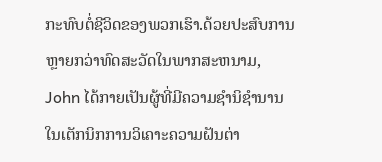ກະທົບຕໍ່ຊີວິດຂອງພວກເຮົາ.ດ້ວຍປະສົບການຫຼາຍກວ່າທົດສະວັດໃນພາກສະຫນາມ, John ໄດ້ກາຍເປັນຜູ້ທີ່ມີຄວາມຊໍານິຊໍານານໃນເຕັກນິກການວິເຄາະຄວາມຝັນຕ່າ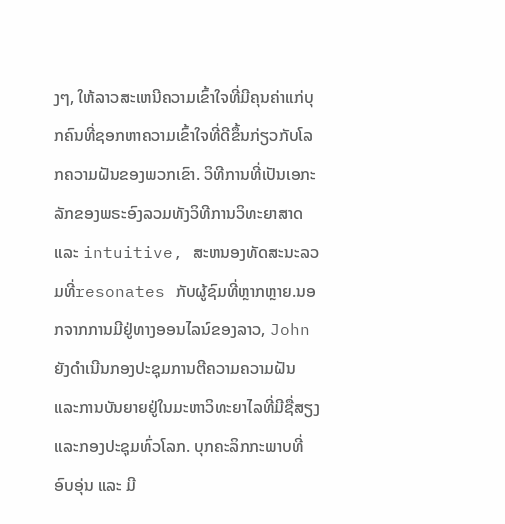ງໆ, ໃຫ້ລາວສະເຫນີຄວາມເຂົ້າໃຈທີ່ມີຄຸນຄ່າແກ່ບຸກຄົນທີ່ຊອກຫາຄວາມເຂົ້າໃຈທີ່ດີຂຶ້ນກ່ຽວກັບໂລກຄວາມຝັນຂອງພວກເຂົາ. ວິທີການທີ່ເປັນເອກະລັກຂອງພຣະອົງລວມທັງວິທີການວິທະຍາສາດແລະ intuitive, ສະຫນອງທັດສະນະລວມທີ່resonates ກັບຜູ້ຊົມທີ່ຫຼາກຫຼາຍ.ນອກຈາກການມີຢູ່ທາງອອນໄລນ໌ຂອງລາວ, John ຍັງດໍາເນີນກອງປະຊຸມການຕີຄວາມຄວາມຝັນແລະການບັນຍາຍຢູ່ໃນມະຫາວິທະຍາໄລທີ່ມີຊື່ສຽງແລະກອງປະຊຸມທົ່ວໂລກ. ບຸກຄະລິກກະພາບທີ່ອົບອຸ່ນ ແລະ ມີ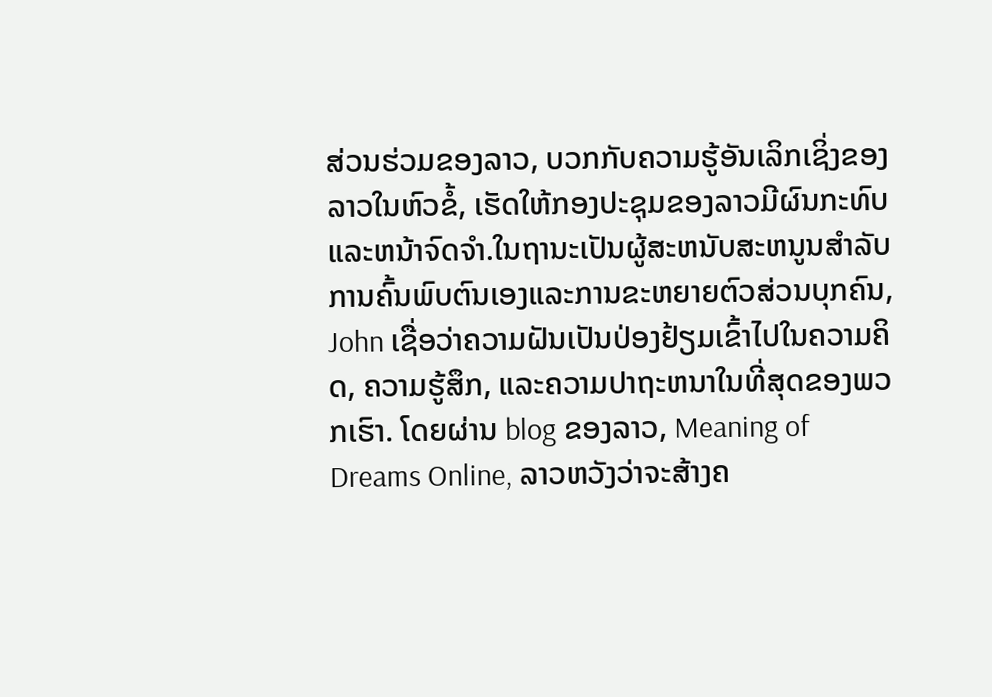ສ່ວນຮ່ວມຂອງລາວ, ບວກກັບຄວາມຮູ້ອັນເລິກເຊິ່ງຂອງລາວໃນຫົວຂໍ້, ເຮັດໃຫ້ກອງປະຊຸມຂອງລາວມີຜົນກະທົບ ແລະຫນ້າຈົດຈໍາ.ໃນຖານະເປັນຜູ້ສະຫນັບສະຫນູນສໍາລັບການຄົ້ນພົບຕົນເອງແລະການຂະຫຍາຍຕົວສ່ວນບຸກຄົນ, John ເຊື່ອວ່າຄວາມຝັນເປັນປ່ອງຢ້ຽມເຂົ້າໄປໃນຄວາມຄິດ, ຄວາມຮູ້ສຶກ, ແລະຄວາມປາຖະຫນາໃນທີ່ສຸດຂອງພວກເຮົາ. ໂດຍຜ່ານ blog ຂອງລາວ, Meaning of Dreams Online, ລາວຫວັງວ່າຈະສ້າງຄ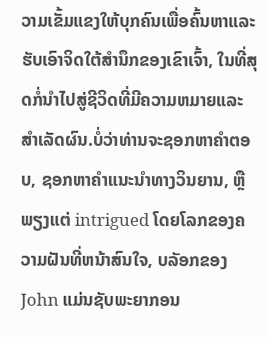ວາມເຂັ້ມແຂງໃຫ້ບຸກຄົນເພື່ອຄົ້ນຫາແລະຮັບເອົາຈິດໃຕ້ສໍານຶກຂອງເຂົາເຈົ້າ, ໃນທີ່ສຸດກໍ່ນໍາໄປສູ່ຊີວິດທີ່ມີຄວາມຫມາຍແລະສໍາເລັດຜົນ.ບໍ່ວ່າທ່ານຈະຊອກຫາຄໍາຕອບ, ຊອກຫາຄໍາແນະນໍາທາງວິນຍານ, ຫຼືພຽງແຕ່ intrigued ໂດຍໂລກຂອງຄວາມຝັນທີ່ຫນ້າສົນໃຈ, ບລັອກຂອງ John ແມ່ນຊັບພະຍາກອນ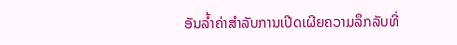ອັນລ້ຳຄ່າສໍາລັບການເປີດເຜີຍຄວາມລຶກລັບທີ່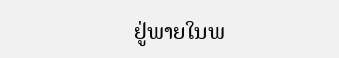ຢູ່ພາຍໃນພ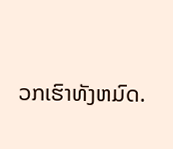ວກເຮົາທັງຫມົດ.